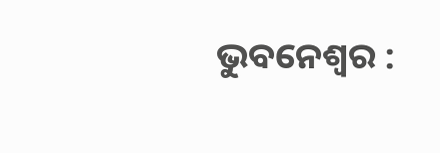ଭୁବନେଶ୍ୱର :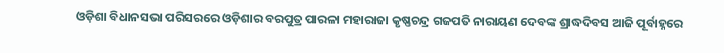ଓଡ଼ିଶା ବିଧାନସଭା ପରିସରରେ ଓଡ଼ିଶାର ବରପୁତ୍ର ପାରଳା ମହାରାଜା କୃଷ୍ଣଚନ୍ଦ୍ର ଗଜପତି ନାରାୟଣ ଦେବଙ୍କ ଶ୍ରାଦ୍ଧଦିବସ ଆଜି ପୂର୍ବାହ୍ନରେ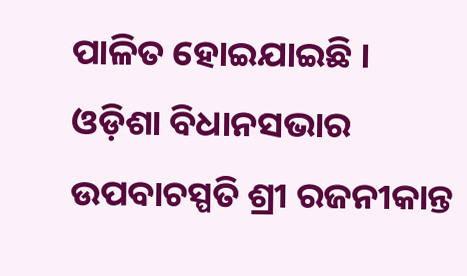ପାଳିତ ହୋଇଯାଇଛି ।
ଓଡ଼ିଶା ବିଧାନସଭାର ଉପବାଚସ୍ପତି ଶ୍ରୀ ରଜନୀକାନ୍ତ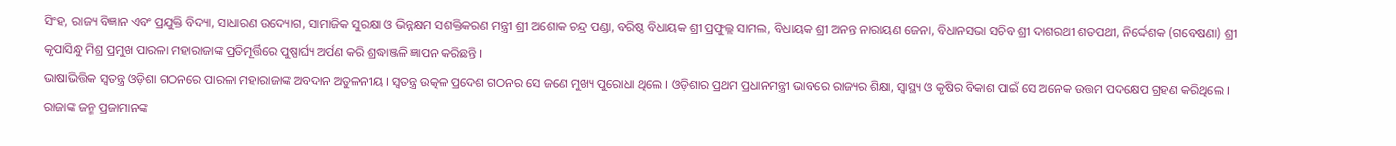ସିଂହ, ରାଜ୍ୟ ବିଜ୍ଞାନ ଏବଂ ପ୍ରଯୁକ୍ତି ବିଦ୍ୟା, ସାଧାରଣ ଉଦ୍ୟୋଗ, ସାମାଜିକ ସୁରକ୍ଷା ଓ ଭିନ୍ନକ୍ଷମ ସଶକ୍ତିକରଣ ମନ୍ତ୍ରୀ ଶ୍ରୀ ଅଶୋକ ଚନ୍ଦ୍ର ପଣ୍ଡା, ବରିଷ୍ଠ ବିଧାୟକ ଶ୍ରୀ ପ୍ରଫୁଲ୍ଲ ସାମଲ, ବିଧାୟକ ଶ୍ରୀ ଅନନ୍ତ ନାରାୟଣ ଜେନା, ବିଧାନସଭା ସଚିବ ଶ୍ରୀ ଦାଶରଥୀ ଶତପଥୀ, ନିର୍ଦ୍ଦେଶକ (ଗବେଷଣା) ଶ୍ରୀ କୃପାସିନ୍ଧୁ ମିଶ୍ର ପ୍ରମୁଖ ପାରଳା ମହାରାଜାଙ୍କ ପ୍ରତିମୂର୍ତ୍ତିରେ ପୁଷ୍ପାର୍ଘ୍ୟ ଅର୍ପଣ କରି ଶ୍ରଦ୍ଧାଞ୍ଜଳି ଜ୍ଞାପନ କରିଛନ୍ତି ।
ଭାଷାଭିତ୍ତିକ ସ୍ୱତନ୍ତ୍ର ଓଡ଼ିଶା ଗଠନରେ ପାରଳା ମହାରାଜାଙ୍କ ଅବଦାନ ଅତୁଳନୀୟ । ସ୍ୱତନ୍ତ୍ର ଉତ୍କଳ ପ୍ରଦେଶ ଗଠନର ସେ ଜଣେ ମୁଖ୍ୟ ପୁରୋଧା ଥିଲେ । ଓଡ଼ିଶାର ପ୍ରଥମ ପ୍ରଧାନମନ୍ତ୍ରୀ ଭାବରେ ରାଜ୍ୟର ଶିକ୍ଷା, ସ୍ୱାସ୍ଥ୍ୟ ଓ କୃଷିର ବିକାଶ ପାଇଁ ସେ ଅନେକ ଉତ୍ତମ ପଦକ୍ଷେପ ଗ୍ରହଣ କରିଥିଲେ । ରାଜାଙ୍କ ଜନ୍ମ ପ୍ରଜାମାନଙ୍କ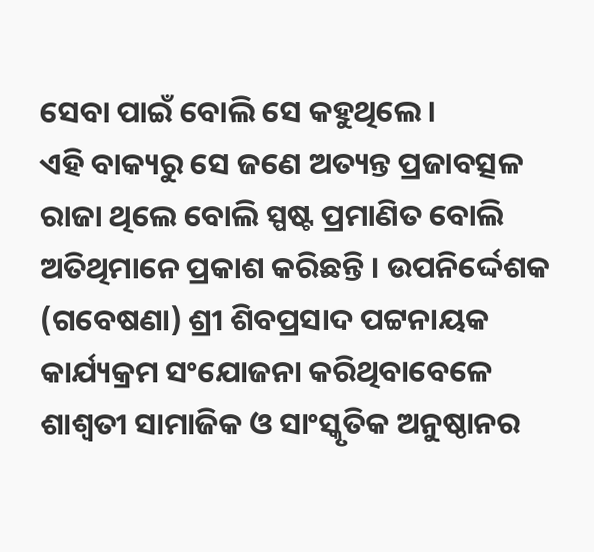ସେବା ପାଇଁ ବୋଲି ସେ କହୁଥିଲେ ।
ଏହି ବାକ୍ୟରୁ ସେ ଜଣେ ଅତ୍ୟନ୍ତ ପ୍ରଜାବତ୍ସଳ ରାଜା ଥିଲେ ବୋଲି ସ୍ପଷ୍ଟ ପ୍ରମାଣିତ ବୋଲି ଅତିଥିମାନେ ପ୍ରକାଶ କରିଛନ୍ତି । ଉପନିର୍ଦ୍ଦେଶକ (ଗବେଷଣା) ଶ୍ରୀ ଶିବପ୍ରସାଦ ପଟ୍ଟନାୟକ କାର୍ଯ୍ୟକ୍ରମ ସଂଯୋଜନା କରିଥିବାବେଳେ ଶାଶ୍ୱତୀ ସାମାଜିକ ଓ ସାଂସ୍କୃତିକ ଅନୁଷ୍ଠାନର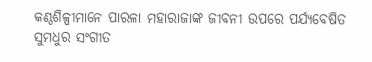କଣ୍ଠଶିଳ୍ପୀମାନେ ପାରଳା ମହାରାଜାଙ୍କ ଜୀବନୀ ଉପରେ ପର୍ଯ୍ୟବେଷିତ ସୁମଧୁର ସଂଗୀତ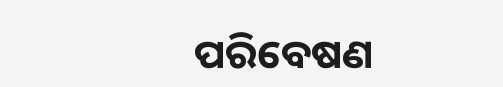ପରିବେଷଣ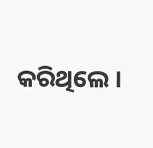କରିଥିଲେ ।